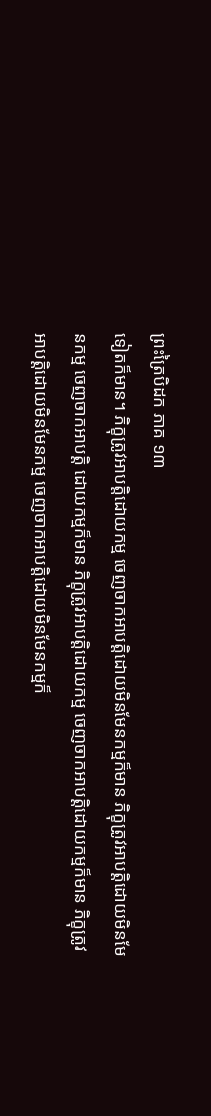ព្រះត្រៃបិដក ភាគ ១៣
ទៀតក៏មាន។ ភិក្ខុត្រូវអាបត្តិដោយកម្ម ចេញចាកអាបត្តិដោយមិនមែនកម្មក៏មាន ភិក្ខុត្រូវអាបត្តិដោយមិនមែនកម្ម ចេញចាកអាបត្តិ ដោយកម្មក៏មាន ភិក្ខុត្រូវអាបត្តិដោយកម្ម ចេញចាកអាបត្តិដោយកម្មក៏មាន ភិក្ខុត្រូវអាបត្តិដោយមិនមែនកម្ម ចេញចាកអាបត្តិដោយមិនមែនកម្មក៏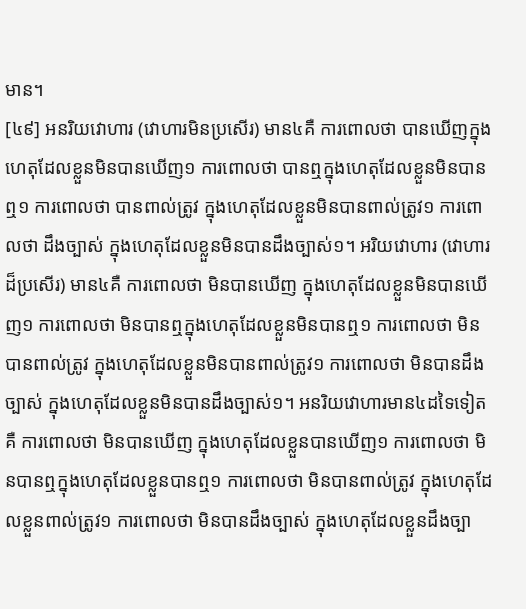មាន។
[៤៩] អនរិយវោហារ (វោហារមិនប្រសើរ) មាន៤គឺ ការពោលថា បានឃើញក្នុងហេតុដែលខ្លួនមិនបានឃើញ១ ការពោលថា បានឮក្នុងហេតុដែលខ្លួនមិនបានឮ១ ការពោលថា បានពាល់ត្រូវ ក្នុងហេតុដែលខ្លួនមិនបានពាល់ត្រូវ១ ការពោលថា ដឹងច្បាស់ ក្នុងហេតុដែលខ្លួនមិនបានដឹងច្បាស់១។ អរិយវោហារ (វោហារដ៏ប្រសើរ) មាន៤គឺ ការពោលថា មិនបានឃើញ ក្នុងហេតុដែលខ្លួនមិនបានឃើញ១ ការពោលថា មិនបានឮក្នុងហេតុដែលខ្លួនមិនបានឮ១ ការពោលថា មិនបានពាល់ត្រូវ ក្នុងហេតុដែលខ្លួនមិនបានពាល់ត្រូវ១ ការពោលថា មិនបានដឹងច្បាស់ ក្នុងហេតុដែលខ្លួនមិនបានដឹងច្បាស់១។ អនរិយវោហារមាន៤ដទៃទៀតគឺ ការពោលថា មិនបានឃើញ ក្នុងហេតុដែលខ្លួនបានឃើញ១ ការពោលថា មិនបានឮក្នុងហេតុដែលខ្លួនបានឮ១ ការពោលថា មិនបានពាល់ត្រូវ ក្នុងហេតុដែលខ្លួនពាល់ត្រូវ១ ការពោលថា មិនបានដឹងច្បាស់ ក្នុងហេតុដែលខ្លួនដឹងច្បា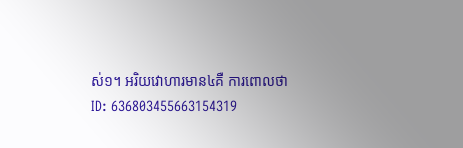ស់១។ អរិយវោហារមាន៤គឺ ការពោលថា
ID: 636803455663154319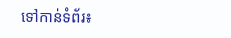ទៅកាន់ទំព័រ៖